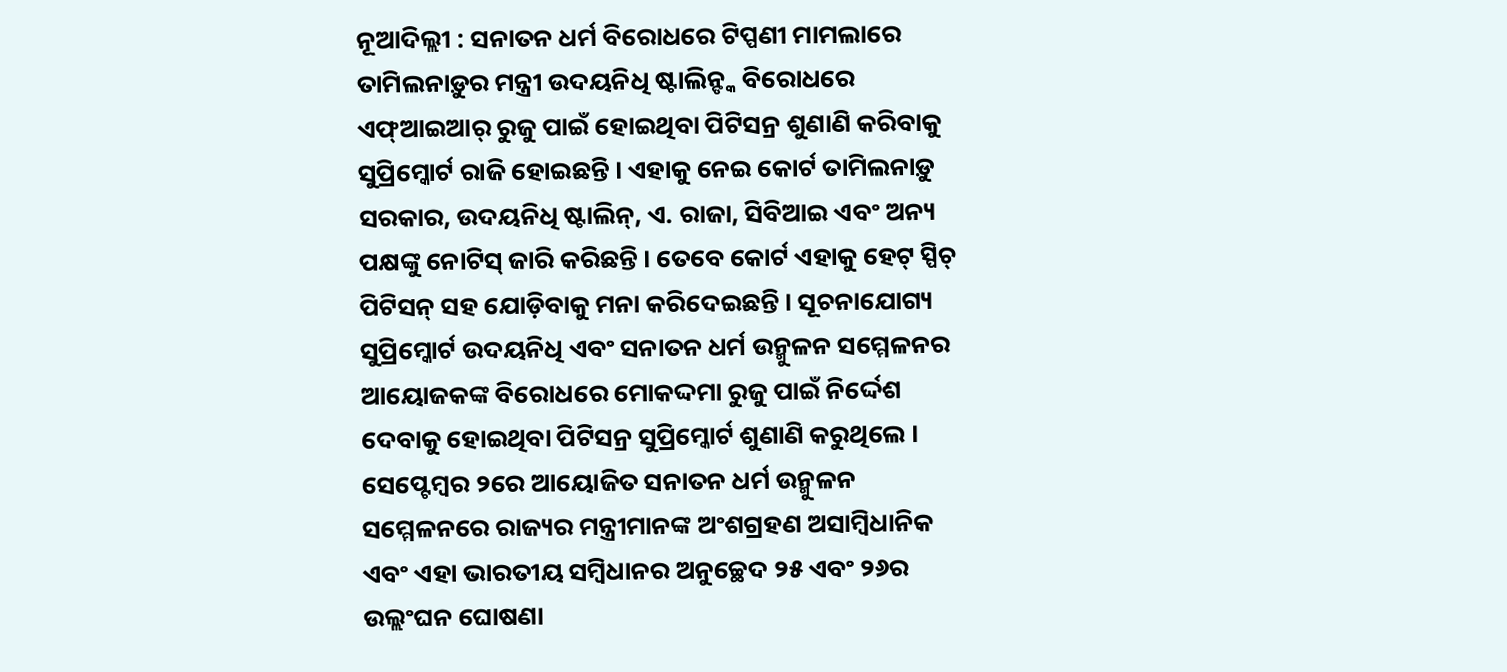ନୂଆଦିଲ୍ଲୀ : ସନାତନ ଧର୍ମ ବିରୋଧରେ ଟିପ୍ପଣୀ ମାମଲାରେ ତାମିଲନାଡ଼ୁର ମନ୍ତ୍ରୀ ଉଦୟନିଧି ଷ୍ଟାଲିନ୍ଙ୍କ ବିରୋଧରେ ଏଫ୍ଆଇଆର୍ ରୁଜୁ ପାଇଁ ହୋଇଥିବା ପିଟିସନ୍ର ଶୁଣାଣି କରିବାକୁ ସୁପ୍ରିମ୍କୋର୍ଟ ରାଜି ହୋଇଛନ୍ତି । ଏହାକୁ ନେଇ କୋର୍ଟ ତାମିଲନାଡ଼ୁ ସରକାର, ଉଦୟନିଧି ଷ୍ଟାଲିନ୍, ଏ. ରାଜା, ସିବିଆଇ ଏବଂ ଅନ୍ୟ ପକ୍ଷଙ୍କୁ ନୋଟିସ୍ ଜାରି କରିଛନ୍ତି । ତେବେ କୋର୍ଟ ଏହାକୁ ହେଟ୍ ସ୍ପିଚ୍ ପିଟିସନ୍ ସହ ଯୋଡ଼ିବାକୁ ମନା କରିଦେଇଛନ୍ତି । ସୂଚନାଯୋଗ୍ୟ ସୁପ୍ରିମ୍କୋର୍ଟ ଉଦୟନିଧି ଏବଂ ସନାତନ ଧର୍ମ ଉନ୍ମୁଳନ ସମ୍ମେଳନର ଆୟୋଜକଙ୍କ ବିରୋଧରେ ମୋକଦ୍ଦମା ରୁଜୁ ପାଇଁ ନିର୍ଦ୍ଦେଶ ଦେବାକୁ ହୋଇଥିବା ପିଟିସନ୍ର ସୁପ୍ରିମ୍କୋର୍ଟ ଶୁଣାଣି କରୁଥିଲେ ।
ସେପ୍ଟେମ୍ବର ୨ରେ ଆୟୋଜିତ ସନାତନ ଧର୍ମ ଉନ୍ମୁଳନ ସମ୍ମେଳନରେ ରାଜ୍ୟର ମନ୍ତ୍ରୀମାନଙ୍କ ଅଂଶଗ୍ରହଣ ଅସାମ୍ବିଧାନିକ ଏବଂ ଏହା ଭାରତୀୟ ସମ୍ବିଧାନର ଅନୁଚ୍ଛେଦ ୨୫ ଏବଂ ୨୬ର ଉଲ୍ଲଂଘନ ଘୋଷଣା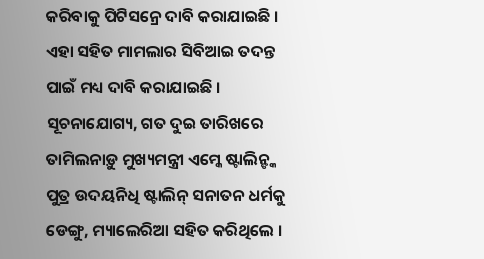କରିବାକୁ ପିଟିସନ୍ରେ ଦାବି କରାଯାଇଛି । ଏହା ସହିତ ମାମଲାର ସିବିଆଇ ତଦନ୍ତ ପାଇଁ ମଧ୍ୟ ଦାବି କରାଯାଇଛି । ସୂଚନାଯୋଗ୍ୟ, ଗତ ଦୁଇ ତାରିଖରେ ତାମିଲନାଡ଼ୁ ମୁଖ୍ୟମନ୍ତ୍ରୀ ଏମ୍କେ ଷ୍ଟାଲିନ୍ଙ୍କ ପୁତ୍ର ଉଦୟନିଧି ଷ୍ଟାଲିନ୍ ସନାତନ ଧର୍ମକୁ ଡେଙ୍ଗୁ, ମ୍ୟାଲେରିଆ ସହିତ କରିଥିଲେ ।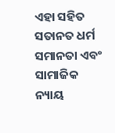ଏହା ସହିତ ସତାନତ ଧର୍ମ ସମାନତା ଏବଂ ସାମାଜିକ ନ୍ୟାୟ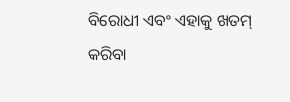ବିରୋଧୀ ଏବଂ ଏହାକୁ ଖତମ୍ କରିବା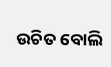ଉଚିତ ବୋଲି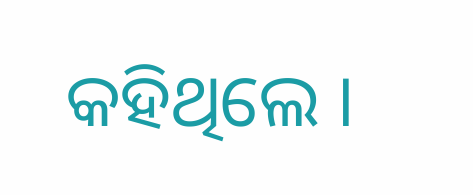କହିଥିଲେ ।